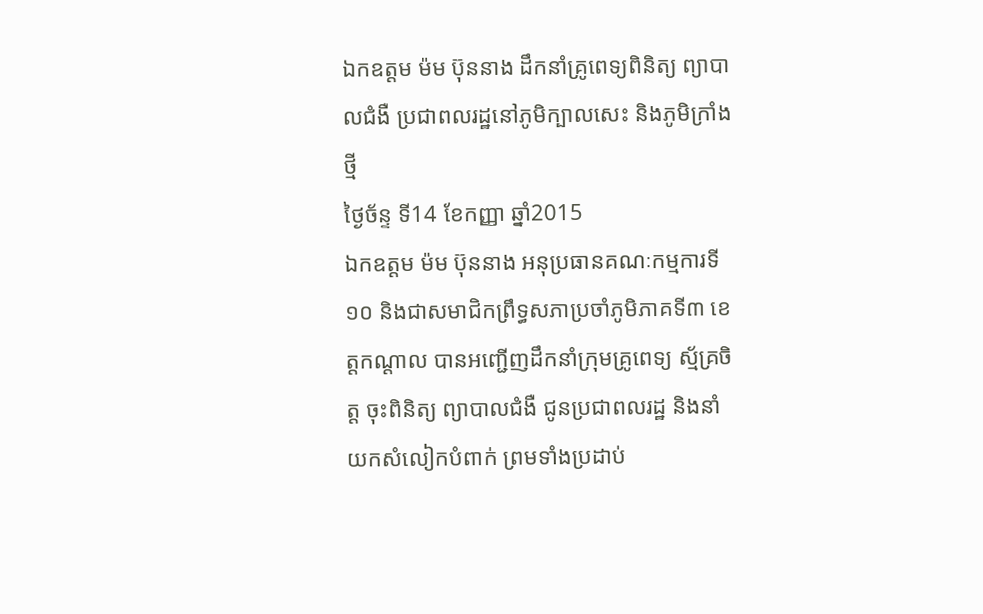ឯកឧត្តម ម៉ម ប៊ុននាង ដឹកនាំគ្រូពេទ្យពិនិត្យ ព្យាបាលជំងឺ ប្រជាពលរដ្ឋនៅភូមិក្បាលសេះ និងភូមិក្រាំងថ្មី
ថ្ងៃច័ន្ទ ទី14 ខែកញ្ញា ឆ្នាំ2015
ឯកឧត្តម ម៉ម ប៊ុននាង អនុប្រធានគណៈកម្មការទី១០ និងជាសមាជិកព្រឹទ្ធសភាប្រចាំភូមិភាគទី៣ ខេត្តកណ្តាល បានអញ្ជើញដឹកនាំក្រុមគ្រូពេទ្យ ស្ម័គ្រចិត្ត ចុះពិនិត្យ ព្យាបាលជំងឺ ជូនប្រជាពលរដ្ឋ និងនាំយកសំលៀកបំពាក់ ព្រមទាំងប្រដាប់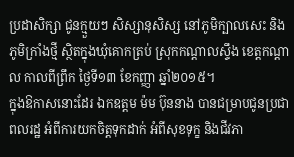ប្រដាសិក្សា ជូនក្មួយៗ សិស្សានុសិស្ស នៅភូមិក្បាលសេះ និងភូមិក្រាំងថ្មី ស្ថិតក្នុងឃុំគោកត្រប់ ស្រុកកណ្តាលស្ទឹង ខេត្តកណ្តាល កាលពីព្រឹក ថ្ងៃទី១៣ ខែកញ្ញា ឆ្នាំ២០១៥។
ក្នុងឱកាសនោះដែរ ឯកឧត្តម ម៉ម ប៊ុននាង បានជម្រាបជូនប្រជាពលរដ្ឋ អំពីការយកចិត្តទុកដាក់ អំពីសុខទុក្ខ និងជីវភា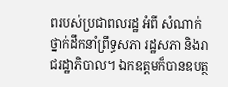ពរបស់ប្រជាពលរដ្ឋ អំពី សំណាក់ ថ្នាក់ដឹកនាំព្រឹទ្ធសភា រដ្ឋសភា និងរាជរដ្ឋាភិបាល។ ឯកឧត្តមក៏បានឧបត្ថ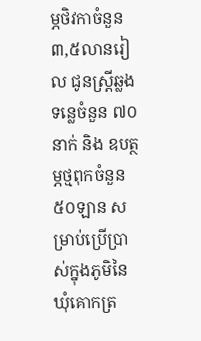ម្ភថិវកាចំនួន ៣,៥លានរៀល ជូនស្រ្តីឆ្លងទន្លេចំនួន ៧០នាក់ និង ឧបត្ថម្ភថ្មពុកចំនួន ៥០ឡាន សម្រាប់ប្រើប្រាស់ក្នុងភូមិនៃឃុំគោកត្រ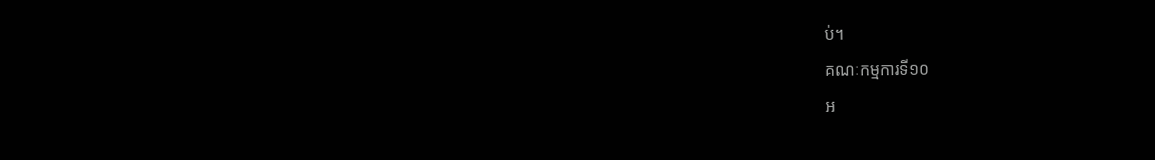ប់។
គណៈកម្មការទី១០
អ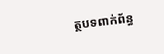ត្ថបទពាក់ព័ន្ធ